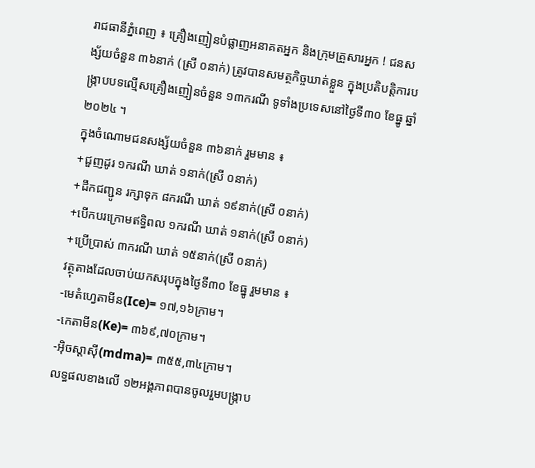រាជធានីភ្នំពេញ ៖ គ្រឿងញៀនបំផ្លាញអនាគតអ្នក និងក្រុមគ្រួសារអ្នក ! ជនសង្ស័យចំនួន ៣៦នាក់ (ស្រី ០នាក់) ត្រូវបានសមត្ថកិច្ចឃាត់ខ្លួន ក្នុងប្រតិបត្តិការបង្ក្រាបបទល្មើសគ្រឿងញៀនចំនួន ១៣ករណី ទូទាំងប្រទេសនៅថ្ងៃទី៣០ ខែធ្នូ ឆ្នាំ២០២៤ ។
ក្នុងចំណោមជនសង្ស័យចំនួន ៣៦នាក់ រួមមាន ៖
+ជួញដូរ ១ករណី ឃាត់ ១នាក់(ស្រី ០នាក់)
+ដឹកជញ្ជូន រក្សាទុក ៨ករណី ឃាត់ ១៩នាក់(ស្រី ០នាក់)
+បើកបរក្រោមឥទ្ធិពល ១ករណី ឃាត់ ១នាក់(ស្រី ០នាក់)
+ប្រើប្រាស់ ៣ករណី ឃាត់ ១៥នាក់(ស្រី ០នាក់)
វត្ថុតាងដែលចាប់យកសរុបក្នុងថ្ងៃទី៣០ ខែធ្នូ រួមមាន ៖
-មេតំហ្វេតាមីន(Ice)= ១៧,១៦ក្រាម។
-កេតាមីន(Ke)= ៣៦៩,៧០ក្រាម។
-អុិចស្តាសុី(mdma)= ៣៥៥,៣៤ក្រាម។
លទ្ធផលខាងលើ ១២អង្គភាពបានចូលរួមបង្ក្រាប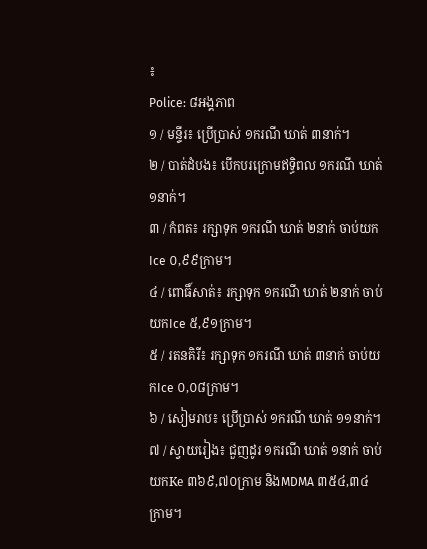៖
Police: ៨អង្គភាព
១ / មន្ទីរ៖ ប្រើប្រាស់ ១ករណី ឃាត់ ៣នាក់។
២ / បាត់ដំបង៖ បើកបរក្រោមឥទ្ធិពល ១ករណី ឃាត់ ១នាក់។
៣ / កំពត៖ រក្សាទុក ១ករណី ឃាត់ ២នាក់ ចាប់យកIce ០,៩៩ក្រាម។
៤ / ពោធិ៍សាត់៖ រក្សាទុក ១ករណី ឃាត់ ២នាក់ ចាប់យកIce ៥,៩១ក្រាម។
៥ / រតនគិរី៖ រក្សាទុក ១ករណី ឃាត់ ៣នាក់ ចាប់យកIce ០,០៨ក្រាម។
៦ / សៀមរាប៖ ប្រើប្រាស់ ១ករណី ឃាត់ ១១នាក់។
៧ / ស្វាយរៀង៖ ជួញដូរ ១ករណី ឃាត់ ១នាក់ ចាប់យកKe ៣៦៩,៧០ក្រាម និងMDMA ៣៥៤,៣៤ក្រាម។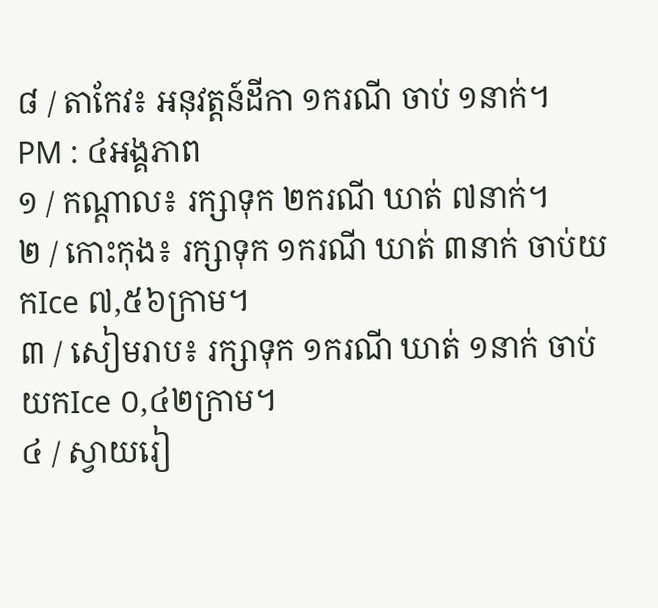៨ / តាកែវ៖ អនុវត្តន៍ដីកា ១ករណី ចាប់ ១នាក់។
PM : ៤អង្គភាព
១ / កណ្តាល៖ រក្សាទុក ២ករណី ឃាត់ ៧នាក់។
២ / កោះកុង៖ រក្សាទុក ១ករណី ឃាត់ ៣នាក់ ចាប់យកIce ៧,៥៦ក្រាម។
៣ / សៀមរាប៖ រក្សាទុក ១ករណី ឃាត់ ១នាក់ ចាប់យកIce ០,៤២ក្រាម។
៤ / ស្វាយរៀ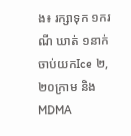ង៖ រក្សាទុក ១ករណី ឃាត់ ១នាក់ ចាប់យកIce ២,២០ក្រាម និងMDMA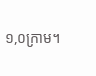១,០ក្រាម។